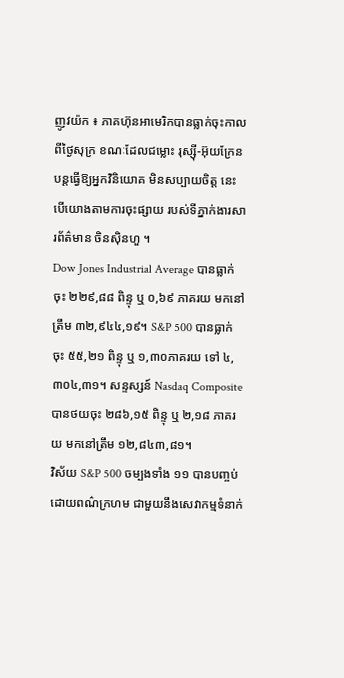ញូវយ៉ក ៖ ភាគហ៊ុនអាមេរិកបានធ្លាក់ចុះកាលពីថ្ងៃសុក្រ ខណៈដែលជម្លោះ រុស្ស៊ី-អ៊ុយក្រែន បន្តធ្វើឱ្យអ្នកវិនិយោគ មិនសប្បាយចិត្ត នេះបើយោងតាមការចុះផ្សាយ របស់ទីភ្នាក់ងារសារព័ត៌មាន ចិនស៊ិនហួ ។
Dow Jones Industrial Average បានធ្លាក់ចុះ ២២៩,៨៨ ពិន្ទុ ឬ ០,៦៩ ភាគរយ មកនៅត្រឹម ៣២,៩៤៤,១៩។ S&P 500 បានធ្លាក់ចុះ ៥៥,២១ ពិន្ទុ ឬ ១,៣០ភាគរយ ទៅ ៤,៣០៤,៣១។ សន្ទស្សន៍ Nasdaq Composite បានថយចុះ ២៨៦,១៥ ពិន្ទុ ឬ ២,១៨ ភាគរយ មកនៅត្រឹម ១២,៨៤៣,៨១។
វិស័យ S&P 500 ចម្បងទាំង ១១ បានបញ្ចប់ដោយពណ៌ក្រហម ជាមួយនឹងសេវាកម្មទំនាក់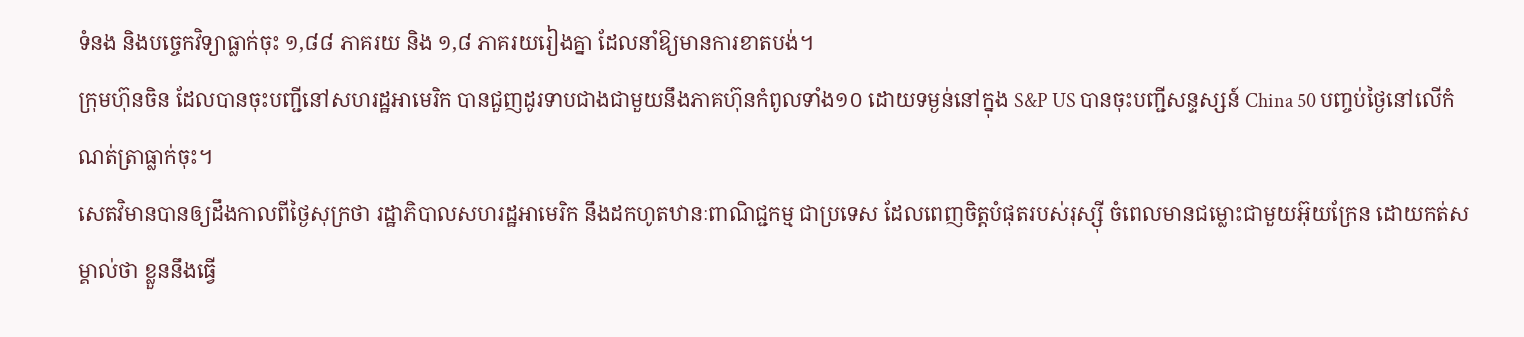ទំនង និងបច្ចេកវិទ្យាធ្លាក់ចុះ ១,៨៨ ភាគរយ និង ១,៨ ភាគរយរៀងគ្នា ដែលនាំឱ្យមានការខាតបង់។
ក្រុមហ៊ុនចិន ដែលបានចុះបញ្ជីនៅសហរដ្ឋអាមេរិក បានជួញដូរទាបជាងជាមួយនឹងភាគហ៊ុនកំពូលទាំង១០ ដោយទម្ងន់នៅក្នុង S&P US បានចុះបញ្ជីសន្ទស្សន៍ China 50 បញ្ចប់ថ្ងៃនៅលើកំណត់ត្រាធ្លាក់ចុះ។
សេតវិមានបានឲ្យដឹងកាលពីថ្ងៃសុក្រថា រដ្ឋាភិបាលសហរដ្ឋអាមេរិក នឹងដកហូតឋានៈពាណិជ្ជកម្ម ជាប្រទេស ដែលពេញចិត្តបំផុតរបស់រុស្ស៊ី ចំពេលមានជម្លោះជាមួយអ៊ុយក្រែន ដោយកត់សម្គាល់ថា ខ្លួននឹងធ្វើ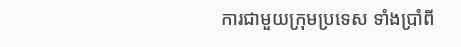ការជាមួយក្រុមប្រទេស ទាំងប្រាំពី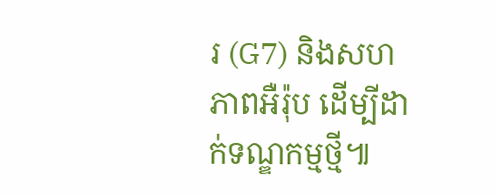រ (G7) និងសហភាពអឺរ៉ុប ដើម្បីដាក់ទណ្ឌកម្មថ្មី៕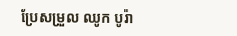ប្រែសម្រួល ឈូក បូរ៉ា